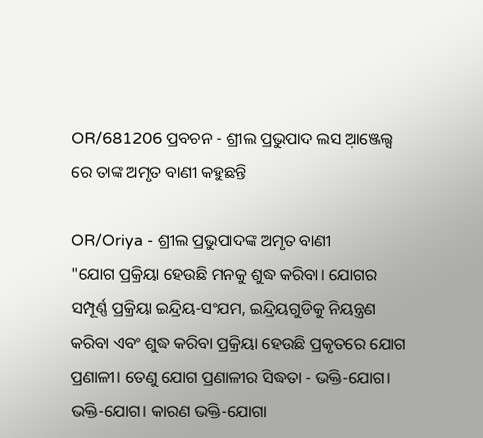OR/681206 ପ୍ରବଚନ - ଶ୍ରୀଲ ପ୍ରଭୁପାଦ ଲସ ଆ଼ଞ୍ଜେଲ୍ସ ରେ ତାଙ୍କ ଅମୃତ ବାଣୀ କହୁଛନ୍ତି

OR/Oriya - ଶ୍ରୀଲ ପ୍ରଭୁପାଦଙ୍କ ଅମୃତ ବାଣୀ
"ଯୋଗ ପ୍ରକ୍ରିୟା ହେଉଛି ମନକୁ ଶୁଦ୍ଧ କରିବା। ଯୋଗର ସମ୍ପୂର୍ଣ୍ଣ ପ୍ରକ୍ରିୟା ଇନ୍ଦ୍ରିୟ-ସଂଯମ, ଇନ୍ଦ୍ରିୟଗୁଡିକୁ ନିୟନ୍ତ୍ରଣ କରିବା ଏବଂ ଶୁଦ୍ଧ କରିବା ପ୍ରକ୍ରିୟା ହେଉଛି ପ୍ରକୃତରେ ଯୋଗ ପ୍ରଣାଳୀ। ତେଣୁ ଯୋଗ ପ୍ରଣାଳୀର ସିଦ୍ଧତା - ଭକ୍ତି-ଯୋଗ। ଭକ୍ତି-ଯୋଗ। କାରଣ ଭକ୍ତି-ଯୋଗା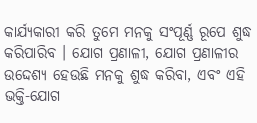କାର୍ଯ୍ୟକାରୀ କରି ତୁମେ ମନକୁ ସଂପୂର୍ଣ୍ଣ ରୂପେ ଶୁଦ୍ଧ କରିପାରିବ । ଯୋଗ ପ୍ରଣାଳୀ, ଯୋଗ ପ୍ରଣାଳୀର ଉଦ୍ଦେଶ୍ୟ ହେଉଛି ମନକୁ ଶୁଦ୍ଧ କରିବା, ଏବଂ ଏହି ଭକ୍ତି-ଯୋଗ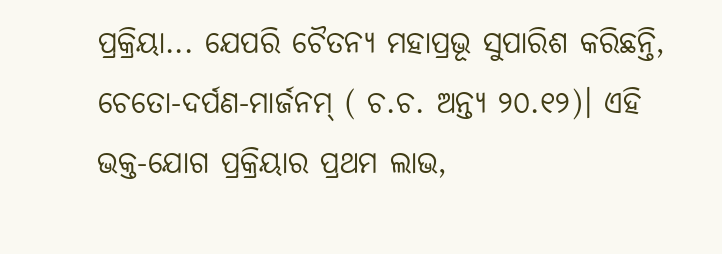ପ୍ରକ୍ରିୟା... ଯେପରି ଚୈତନ୍ୟ ମହାପ୍ରଭୂ ସୁପାରିଶ କରିଛନ୍ତି, ଚେତୋ-ଦର୍ପଣ-ମାର୍ଜନମ୍ ( ଚ.ଚ. ଅନ୍ତ୍ୟ ୨୦.୧୨)। ଏହି ଭକ୍ତ-ଯୋଗ ପ୍ରକ୍ରିୟାର ପ୍ରଥମ ଲାଭ,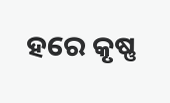ହରେ କୃଷ୍ଣ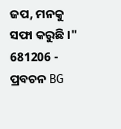ଜପ, ମନକୁ ସଫା କରୁଛି ।"
681206 - ପ୍ରବଚନ BG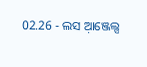02.26 - ଲସ ଆ଼ଞ୍ଜେଲ୍ସ